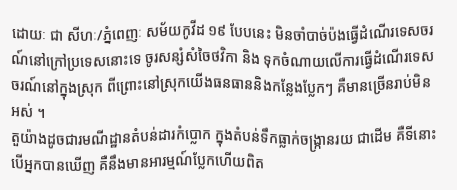ដោយៈ ជា សីហៈ/ភ្នំពេញៈ សម័យកូវីដ ១៩ បែបនេះ មិនចាំបាច់ប៉ងធ្វើដំណើរទេសចរណ៍នៅក្រៅប្រទេសនោះទេ ចូរសន្សំសំចៃថវិកា និង ទុកចំណាយលើការធ្វើដំណើរទេសចរណ៍នៅក្នុងស្រុក ពីព្រោះនៅស្រុកយើងធនធាននិងកន្លែងប្លែកៗ គឺមានច្រើនរាប់មិនអស់ ។
តួយ៉ាងដូចជារមណីដ្ឋានតំបន់ដារកំប្លោក ក្នុងតំបន់ទឹកធ្លាក់ចង្ក្រានរយ ជាដើម គឺទីនោះ បើអ្នកបានឃើញ គឺនឹងមានអារម្មណ៍ប្លែកហើយពិត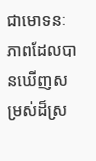ជាមោទនៈភាពដែលបានឃើញសម្រស់ដ៏ស្រ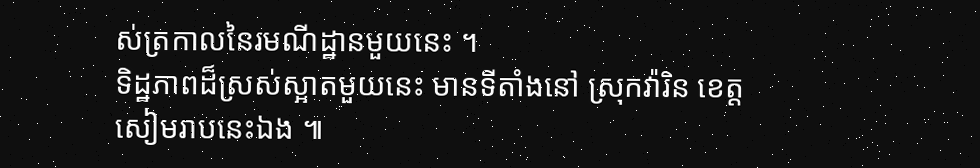ស់ត្រកាលនៃរមណីដ្ឋានមួយនេះ ។
ទិដ្ឋភាពដ៏ស្រស់ស្អាតមួយនេះ មានទីតាំងនៅ ស្រុកវ៉ារិន ខេត្តសៀមរាបនេះឯង ៕